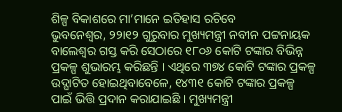ଶିଳ୍ପ ବିକାଶରେ ମା’ମାନେ ଇତିହାସ ରଚିବେ
ଭୁବନେଶ୍ୱର, ୨୨ା୧୨ ଗୁରୁବାର ମୁଖ୍ୟମନ୍ତ୍ରୀ ନବୀନ ପଟ୍ଟନାୟକ ବାଲେଶ୍ୱର ଗସ୍ତ କରି ସେଠାରେ ୧୮୦୬ କୋଟି ଟଙ୍କାର ବିଭିନ୍ନ ପ୍ରକଳ୍ପ ଶୁଭାରମ୍ଭ କରିଛନ୍ତି । ଏଥିରେ ୩୭୪ କୋଟି ଟଙ୍କାର ପ୍ରକଳ୍ପ ଉଦ୍ଘାଟିତ ହୋଇଥିବାବେଳେ, ୧୪୩୧ କୋଟି ଟଙ୍କାର ପ୍ରକଳ୍ପ ପାଇଁ ଭିତ୍ତି ପ୍ରଦାନ କରାଯାଇଛି । ମୁଖ୍ୟମନ୍ତ୍ରୀ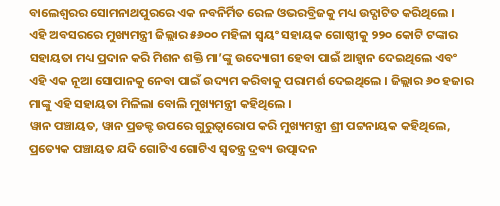ବାଲେଶ୍ୱରର ସୋମନାଥପୁରରେ ଏକ ନବନିର୍ମିତ ରେଳ ଓଭରବ୍ରିଜକୁ ମଧ୍ୟ ଉଦ୍ଘାଟିତ କରିଥିଲେ ।
ଏହି ଅବସରରେ ମୁଖ୍ୟମନ୍ତ୍ରୀ ଜିଲ୍ଲାର ୫୬୦୦ ମହିଳା ସ୍ୱୟଂ ସହାୟକ ଗୋଷ୍ଠୀକୁ ୨୨୦ କୋଟି ଟଙ୍କାର ସହାୟତା ମଧ୍ୟ ପ୍ରଦାନ କରି ମିଶନ ଶକ୍ତି ମା’ଙ୍କୁ ଉଦ୍ୟୋଗୀ ହେବା ପାଇଁ ଆହ୍ୱାନ ଦେଇଥିଲେ ଏବଂ ଏହି ଏକ ନୂଆ ସୋପାନକୁ ନେବା ପାଇଁ ଉଦ୍ୟମ କରିବାକୁ ପରାମର୍ଶ ଦେଇଥିଲେ । ଜିଲ୍ଲାର ୬୦ ହଜାର ମାଙ୍କୁ ଏହି ସହାୟତା ମିଳିଲା ବୋଲି ମୁଖ୍ୟମନ୍ତ୍ରୀ କହିଥିଲେ ।
ୱାନ ପଞ୍ଚାୟତ, ୱାନ ପ୍ରଡକ୍ଟ ଉପରେ ଗୁରୁତ୍ୱାରୋପ କରି ମୁଖ୍ୟମନ୍ତ୍ରୀ ଶ୍ରୀ ପଟ୍ଟନାୟକ କହିଥିଲେ, ପ୍ରତ୍ୟେକ ପଞ୍ଚାୟତ ଯଦି ଗୋଟିଏ ଗୋଟିଏ ସ୍ୱତନ୍ତ୍ର ଦ୍ରବ୍ୟ ଉତ୍ପାଦନ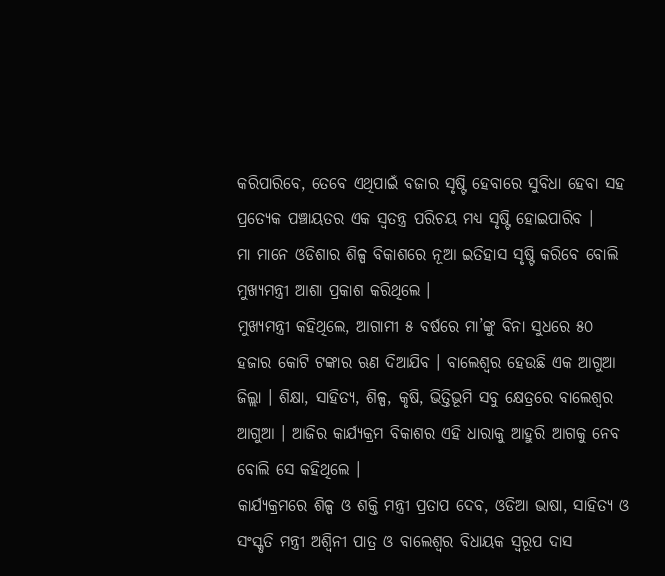କରିପାରିବେ, ତେବେ ଏଥିପାଇଁ ବଜାର ସୃଷ୍ଟି ହେବାରେ ସୁବିଧା ହେବା ସହ ପ୍ରତ୍ୟେକ ପଞ୍ଚାୟତର ଏକ ସ୍ୱତନ୍ତ୍ର ପରିଚୟ ମଧ୍ୟ ସୃଷ୍ଟି ହୋଇପାରିବ ।
ମା ମାନେ ଓଡିଶାର ଶିଳ୍ପ ବିକାଶରେ ନୂଆ ଇତିହାସ ସୃଷ୍ଟି କରିବେ ବୋଲି ମୁଖ୍ୟମନ୍ତ୍ରୀ ଆଶା ପ୍ରକାଶ କରିଥିଲେ ।
ମୁଖ୍ୟମନ୍ତ୍ରୀ କହିଥିଲେ, ଆଗାମୀ ୫ ବର୍ଷରେ ମା’ଙ୍କୁ ବିନା ସୁଧରେ ୫୦ ହଜାର କୋଟି ଟଙ୍କାର ଋଣ ଦିଆଯିବ । ବାଲେଶ୍ୱର ହେଉଛି ଏକ ଆଗୁଆ ଜିଲ୍ଲା । ଶିକ୍ଷା, ସାହିତ୍ୟ, ଶିଳ୍ପ, କୃଷି, ଭିତ୍ତିଭୂମି ସବୁ କ୍ଷେତ୍ରରେ ବାଲେଶ୍ୱର ଆଗୁଆ । ଆଜିର କାର୍ଯ୍ୟକ୍ରମ ବିକାଶର ଏହି ଧାରାକୁ ଆହୁରି ଆଗକୁ ନେବ ବୋଲି ସେ କହିଥିଲେ ।
କାର୍ଯ୍ୟକ୍ରମରେ ଶିଳ୍ପ ଓ ଶକ୍ତି ମନ୍ତ୍ରୀ ପ୍ରତାପ ଦେବ, ଓଡିଆ ଭାଷା, ସାହିତ୍ୟ ଓ ସଂସ୍କୃତି ମନ୍ତ୍ରୀ ଅଶ୍ୱିନୀ ପାତ୍ର ଓ ବାଲେଶ୍ୱର ବିଧାୟକ ସ୍ୱରୂପ ଦାସ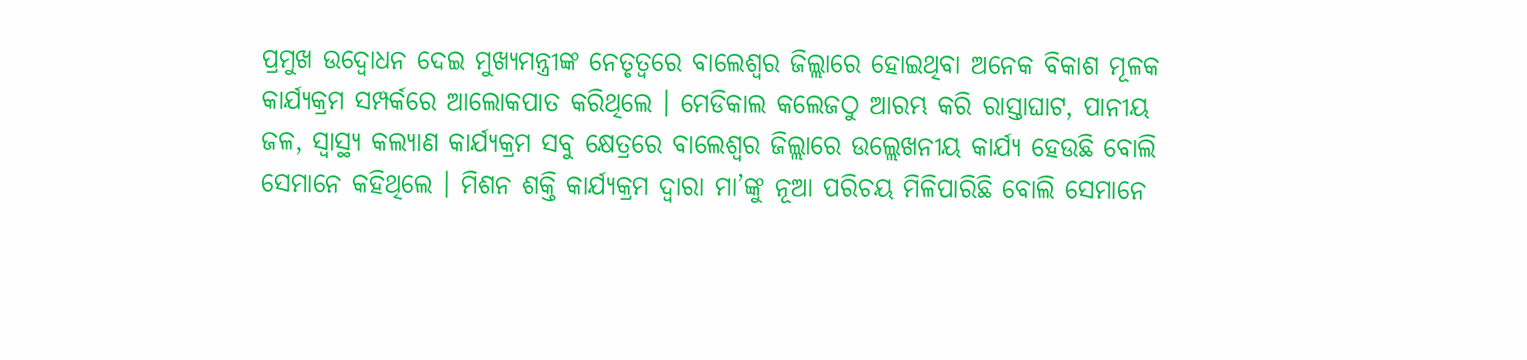ପ୍ରମୁଖ ଉଦ୍ବୋଧନ ଦେଇ ମୁଖ୍ୟମନ୍ତ୍ରୀଙ୍କ ନେତୃତ୍ୱରେ ବାଲେଶ୍ୱର ଜିଲ୍ଲାରେ ହୋଇଥିବା ଅନେକ ବିକାଶ ମୂଳକ କାର୍ଯ୍ୟକ୍ରମ ସମ୍ପର୍କରେ ଆଲୋକପାତ କରିଥିଲେ । ମେଡିକାଲ କଲେଜଠୁ ଆରମ୍ଭ କରି ରାସ୍ତାଘାଟ, ପାନୀୟ ଜଳ, ସ୍ୱାସ୍ଥ୍ୟ କଲ୍ୟାଣ କାର୍ଯ୍ୟକ୍ରମ ସବୁ କ୍ଷେତ୍ରରେ ବାଲେଶ୍ୱର ଜିଲ୍ଲାରେ ଉଲ୍ଲେଖନୀୟ କାର୍ଯ୍ୟ ହେଉଛି ବୋଲି ସେମାନେ କହିଥିଲେ । ମିଶନ ଶକ୍ତି କାର୍ଯ୍ୟକ୍ରମ ଦ୍ୱାରା ମା’ଙ୍କୁ ନୂଆ ପରିଚୟ ମିଳିପାରିଛି ବୋଲି ସେମାନେ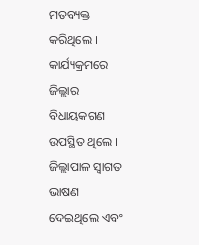ମତବ୍ୟକ୍ତ କରିଥିଲେ । କାର୍ଯ୍ୟକ୍ରମରେ ଜିଲ୍ଲାର ବିଧାୟକଗଣ ଉପସ୍ଥିତ ଥିଲେ । ଜିଲ୍ଲାପାଳ ସ୍ୱାଗତ ଭାଷଣ ଦେଇଥିଲେ ଏବଂ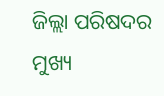ଜିଲ୍ଲା ପରିଷଦର ମୁଖ୍ୟ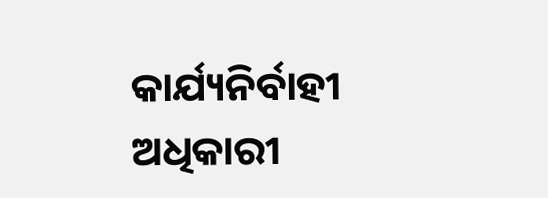କାର୍ଯ୍ୟନିର୍ବାହୀ ଅଧିକାରୀ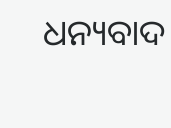ଧନ୍ୟବାଦ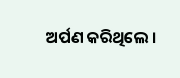ଅର୍ପଣ କରିଥିଲେ ।